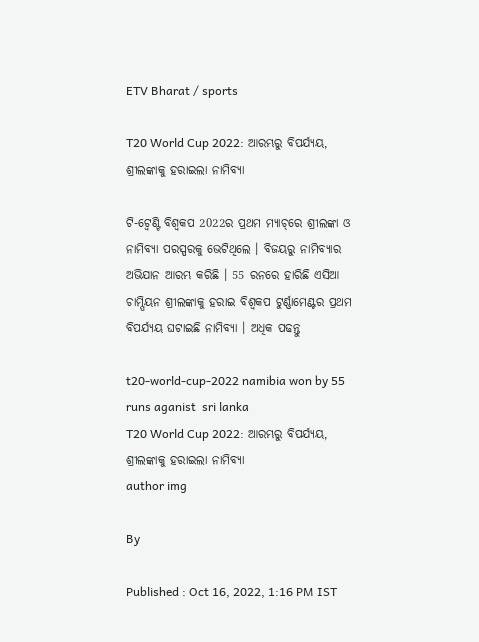ETV Bharat / sports

T20 World Cup 2022: ଆରମ୍ଭରୁ ବିପର୍ଯ୍ୟୟ, ଶ୍ରୀଲଙ୍କାକୁ ହରାଇଲା ନାମିବ୍ୟା

ଟି-ଟ୍ବେଣ୍ଟି ବିଶ୍ବକପ 2022ର ପ୍ରଥମ ମ୍ୟାଚ୍‌ରେ ଶ୍ରୀଲଙ୍କା ଓ ନାମିବ୍ୟା ପରସ୍ପରକୁ ଭେଟିଥିଲେ । ବିଜୟରୁ ନାମିବ୍ୟାର ଅଭିଯାନ ଆରମ୍ଭ କରିଛି । 55 ରନରେ ହାରିଛି ଏସିଆ ଚାମ୍ପିୟନ ଶ୍ରୀଲଙ୍କାକୁ ହରାଇ ବିଶ୍ବକପ ଟୁର୍ଣ୍ଣାମେଣ୍ଟର ପ୍ରଥମ ବିପର୍ଯ୍ୟୟ ଘଟାଇଛି ନାମିବ୍ୟା । ଅଧିକ ପଢନ୍ତୁ

t20-world-cup-2022 namibia won by 55 runs aganist  sri lanka
T20 World Cup 2022: ଆରମ୍ଭରୁ ବିପର୍ଯ୍ୟୟ, ଶ୍ରୀଲଙ୍କାକୁ ହରାଇଲା ନାମିବ୍ୟା
author img

By

Published : Oct 16, 2022, 1:16 PM IST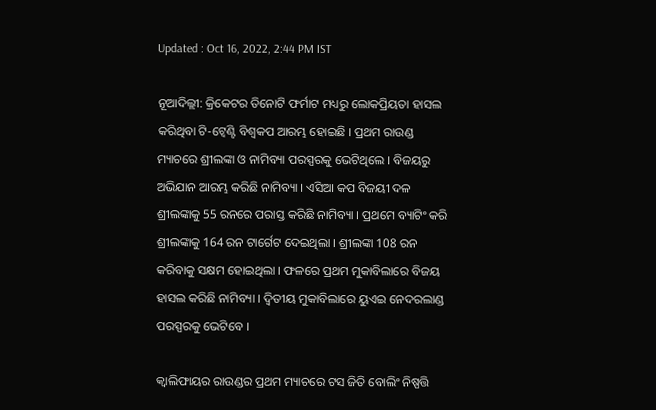Updated : Oct 16, 2022, 2:44 PM IST

ନୂଆଦିଲ୍ଲୀ: କ୍ରିକେଟର ତିନୋଟି ଫର୍ମାଟ ମଧ୍ୟରୁ ଲୋକପ୍ରିୟତା ହାସଲ କରିଥିବା ଟି-ଟ୍ବେଣ୍ଟି ବିଶ୍ବକପ ଆରମ୍ଭ ହୋଇଛି । ପ୍ରଥମ ରାଉଣ୍ଡ ମ୍ୟାଚରେ ଶ୍ରୀଲଙ୍କା ଓ ନାମିବ୍ୟା ପରସ୍ପରକୁ ଭେଟିଥିଲେ । ବିଜୟରୁ ଅଭିଯାନ ଆରମ୍ଭ କରିଛି ନାମିବ୍ୟା । ଏସିଆ କପ ବିଜୟୀ ଦଳ ଶ୍ରୀଲଙ୍କାକୁ 55 ରନରେ ପରାସ୍ତ କରିଛି ନାମିବ୍ୟା । ପ୍ରଥମେ ବ୍ୟାଟିଂ କରି ଶ୍ରୀଲଙ୍କାକୁ 164 ରନ ଟାର୍ଗେଟ ଦେଇଥିଲା । ଶ୍ରୀଲଙ୍କା 108 ରନ କରିବାକୁ ସକ୍ଷମ ହୋଇଥିଲା । ଫଳରେ ପ୍ରଥମ ମୁକାବିଲାରେ ବିଜୟ ହାସଲ କରିଛି ନାମିବ୍ୟା । ଦ୍ବିତୀୟ ମୁକାବିଲାରେ ୟୁଏଇ ନେଦରଲାଣ୍ଡ ପରସ୍ପରକୁ ଭେଟିବେ ।

କ୍ବାଲିଫାୟର ରାଉଣ୍ଡର ପ୍ରଥମ ମ୍ୟାଚରେ ଟସ ଜିତି ବୋଲିଂ ନିଷ୍ପତ୍ତି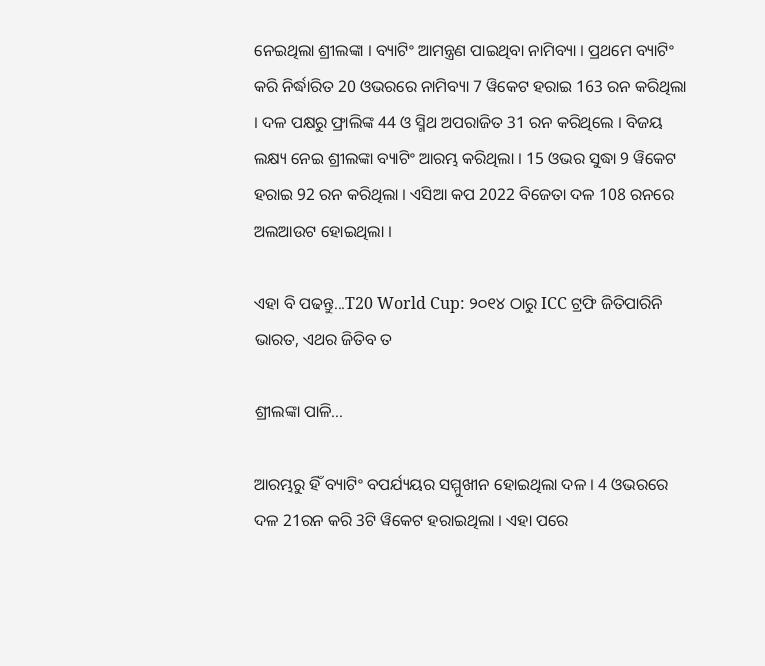ନେଇଥିଲା ଶ୍ରୀଲଙ୍କା । ବ୍ୟାଟିଂ ଆମନ୍ତ୍ରଣ ପାଇଥିବା ନାମିବ୍ୟା । ପ୍ରଥମେ ବ୍ୟାଟିଂ କରି ନିର୍ଦ୍ଧାରିତ 20 ଓଭରରେ ନାମିବ୍ୟା 7 ୱିକେଟ ହରାଇ 163 ରନ କରିଥିଲା । ଦଳ ପକ୍ଷରୁ ଫ୍ରାଲିଙ୍କ 44 ଓ ସ୍ମିଥ ଅପରାଜିତ 31 ରନ କରିଥିଲେ । ବିଜୟ ଲକ୍ଷ୍ୟ ନେଇ ଶ୍ରୀଲଙ୍କା ବ୍ୟାଟିଂ ଆରମ୍ଭ କରିଥିଲା । 15 ଓଭର ସୁଦ୍ଧା 9 ୱିକେଟ ହରାଇ 92 ରନ କରିଥିଲା । ଏସିଆ କପ 2022 ବିଜେତା ଦଳ 108 ରନରେ ଅଲଆଉଟ ହୋଇଥିଲା ।

ଏହା ବି ପଢନ୍ତୁ...T20 World Cup: ୨୦୧୪ ଠାରୁ ICC ଟ୍ରଫି ଜିତିପାରିନି ଭାରତ, ଏଥର ଜିତିବ ତ

ଶ୍ରୀଲଙ୍କା ପାଳି...

ଆରମ୍ଭରୁ ହିଁ ବ୍ୟାଟିଂ ବପର୍ଯ୍ୟୟର ସମ୍ମୁଖୀନ ହୋଇଥିଲା ଦଳ । 4 ଓଭରରେ ଦଳ 21ରନ କରି 3ଟି ୱିକେଟ ହରାଇଥିଲା । ଏହା ପରେ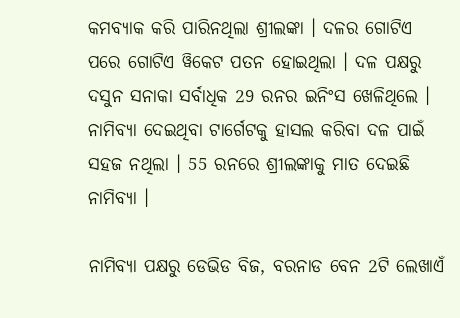କମବ୍ୟାକ କରି ପାରିନଥିଲା ଶ୍ରୀଲଙ୍କା । ଦଳର ଗୋଟିଏ ପରେ ଗୋଟିଏ ୱିକେଟ ପତନ ହୋଇଥିଲା । ଦଳ ପକ୍ଷରୁ ଦସୁନ ସନାକା ସର୍ବାଧିକ 29 ରନର ଇନିଂସ ଖେଳିଥିଲେ । ନାମିବ୍ୟା ଦେଇଥିବା ଟାର୍ଗେଟକୁ ହାସଲ କରିବା ଦଳ ପାଇଁ ସହଜ ନଥିଲା । 55 ରନରେ ଶ୍ରୀଲଙ୍କାକୁ ମାତ ଦେଇଛି ନାମିବ୍ୟା ।

ନାମିବ୍ୟା ପକ୍ଷରୁ ଡେଭିଡ ବିଜ, ବରନାଡ ବେନ 2ଟି ଲେଖାଏଁ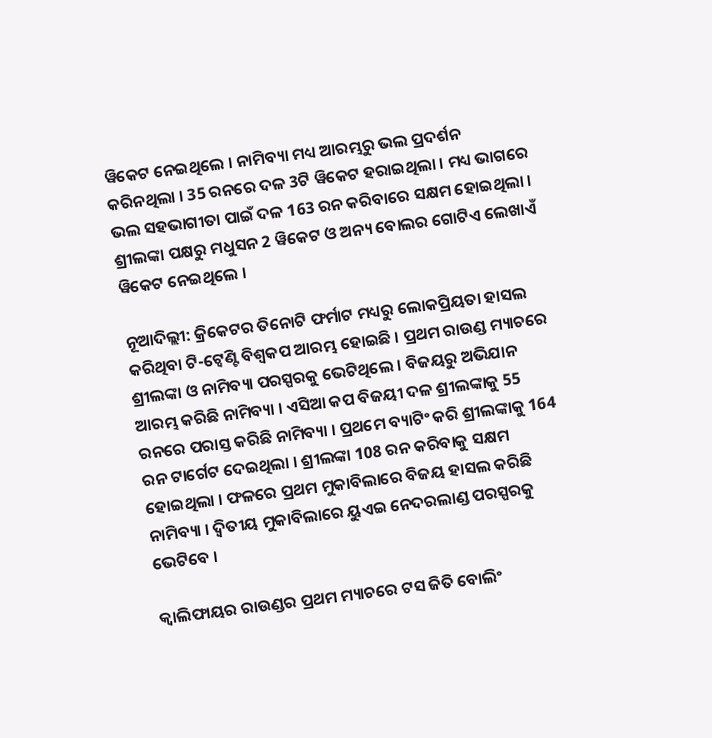ୱିକେଟ ନେଇଥିଲେ । ନାମିବ୍ୟା ମଧ୍ୟ ଆରମ୍ଭରୁ ଭଲ ପ୍ରଦର୍ଶନ କରିନଥିଲା । 35 ରନରେ ଦଳ 3ଟି ୱିକେଟ ହରାଇଥିଲା । ମଧ୍ୟ ଭାଗରେ ଭଲ ସହଭାଗୀତା ପାଇଁ ଦଳ 163 ରନ କରିବାରେ ସକ୍ଷମ ହୋଇଥିଲା । ଶ୍ରୀଲଙ୍କା ପକ୍ଷରୁ ମଧୁସନ 2 ୱିକେଟ ଓ ଅନ୍ୟ ବୋଲର ଗୋଟିଏ ଲେଖାଏଁ ୱିକେଟ ନେଇଥିଲେ ।

ନୂଆଦିଲ୍ଲୀ: କ୍ରିକେଟର ତିନୋଟି ଫର୍ମାଟ ମଧ୍ୟରୁ ଲୋକପ୍ରିୟତା ହାସଲ କରିଥିବା ଟି-ଟ୍ବେଣ୍ଟି ବିଶ୍ବକପ ଆରମ୍ଭ ହୋଇଛି । ପ୍ରଥମ ରାଉଣ୍ଡ ମ୍ୟାଚରେ ଶ୍ରୀଲଙ୍କା ଓ ନାମିବ୍ୟା ପରସ୍ପରକୁ ଭେଟିଥିଲେ । ବିଜୟରୁ ଅଭିଯାନ ଆରମ୍ଭ କରିଛି ନାମିବ୍ୟା । ଏସିଆ କପ ବିଜୟୀ ଦଳ ଶ୍ରୀଲଙ୍କାକୁ 55 ରନରେ ପରାସ୍ତ କରିଛି ନାମିବ୍ୟା । ପ୍ରଥମେ ବ୍ୟାଟିଂ କରି ଶ୍ରୀଲଙ୍କାକୁ 164 ରନ ଟାର୍ଗେଟ ଦେଇଥିଲା । ଶ୍ରୀଲଙ୍କା 108 ରନ କରିବାକୁ ସକ୍ଷମ ହୋଇଥିଲା । ଫଳରେ ପ୍ରଥମ ମୁକାବିଲାରେ ବିଜୟ ହାସଲ କରିଛି ନାମିବ୍ୟା । ଦ୍ବିତୀୟ ମୁକାବିଲାରେ ୟୁଏଇ ନେଦରଲାଣ୍ଡ ପରସ୍ପରକୁ ଭେଟିବେ ।

କ୍ବାଲିଫାୟର ରାଉଣ୍ଡର ପ୍ରଥମ ମ୍ୟାଚରେ ଟସ ଜିତି ବୋଲିଂ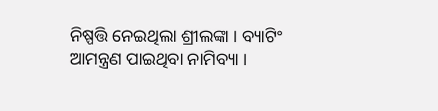ନିଷ୍ପତ୍ତି ନେଇଥିଲା ଶ୍ରୀଲଙ୍କା । ବ୍ୟାଟିଂ ଆମନ୍ତ୍ରଣ ପାଇଥିବା ନାମିବ୍ୟା ।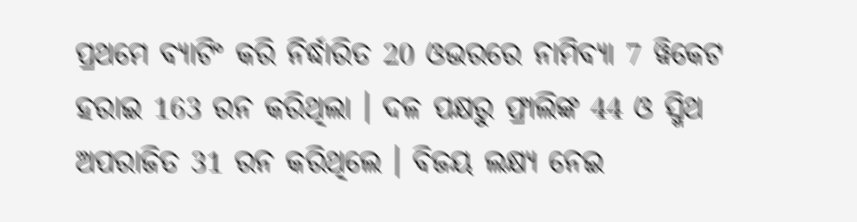ପ୍ରଥମେ ବ୍ୟାଟିଂ କରି ନିର୍ଦ୍ଧାରିତ 20 ଓଭରରେ ନାମିବ୍ୟା 7 ୱିକେଟ ହରାଇ 163 ରନ କରିଥିଲା । ଦଳ ପକ୍ଷରୁ ଫ୍ରାଲିଙ୍କ 44 ଓ ସ୍ମିଥ ଅପରାଜିତ 31 ରନ କରିଥିଲେ । ବିଜୟ ଲକ୍ଷ୍ୟ ନେଇ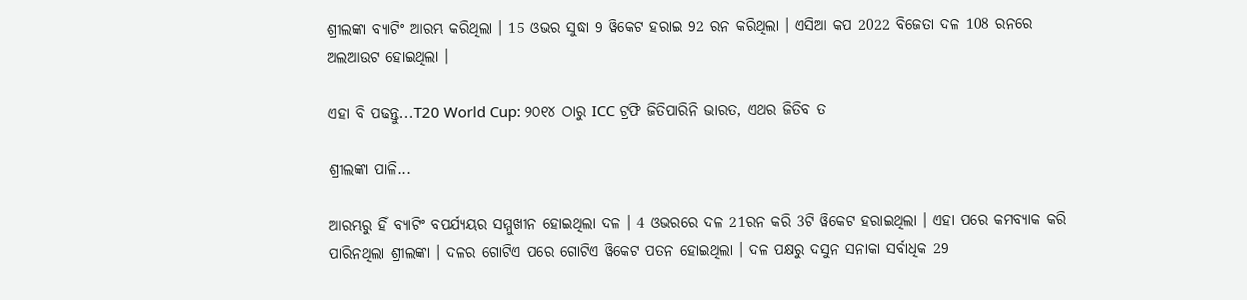ଶ୍ରୀଲଙ୍କା ବ୍ୟାଟିଂ ଆରମ୍ଭ କରିଥିଲା । 15 ଓଭର ସୁଦ୍ଧା 9 ୱିକେଟ ହରାଇ 92 ରନ କରିଥିଲା । ଏସିଆ କପ 2022 ବିଜେତା ଦଳ 108 ରନରେ ଅଲଆଉଟ ହୋଇଥିଲା ।

ଏହା ବି ପଢନ୍ତୁ...T20 World Cup: ୨୦୧୪ ଠାରୁ ICC ଟ୍ରଫି ଜିତିପାରିନି ଭାରତ, ଏଥର ଜିତିବ ତ

ଶ୍ରୀଲଙ୍କା ପାଳି...

ଆରମ୍ଭରୁ ହିଁ ବ୍ୟାଟିଂ ବପର୍ଯ୍ୟୟର ସମ୍ମୁଖୀନ ହୋଇଥିଲା ଦଳ । 4 ଓଭରରେ ଦଳ 21ରନ କରି 3ଟି ୱିକେଟ ହରାଇଥିଲା । ଏହା ପରେ କମବ୍ୟାକ କରି ପାରିନଥିଲା ଶ୍ରୀଲଙ୍କା । ଦଳର ଗୋଟିଏ ପରେ ଗୋଟିଏ ୱିକେଟ ପତନ ହୋଇଥିଲା । ଦଳ ପକ୍ଷରୁ ଦସୁନ ସନାକା ସର୍ବାଧିକ 29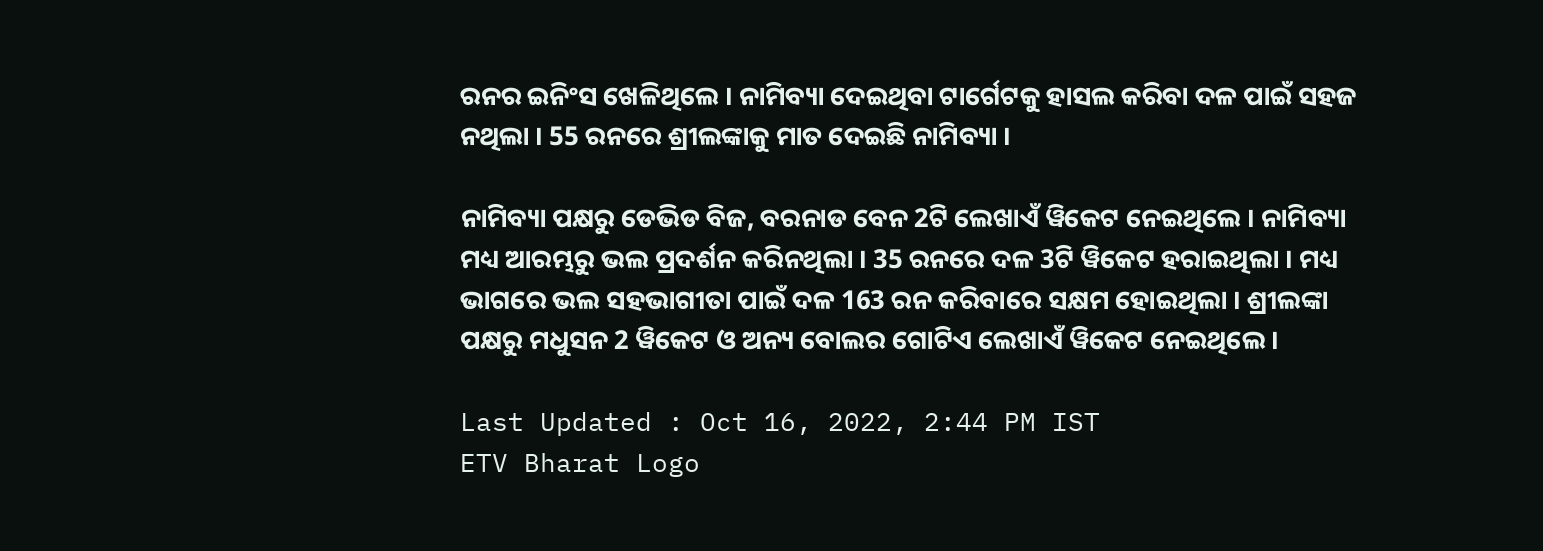ରନର ଇନିଂସ ଖେଳିଥିଲେ । ନାମିବ୍ୟା ଦେଇଥିବା ଟାର୍ଗେଟକୁ ହାସଲ କରିବା ଦଳ ପାଇଁ ସହଜ ନଥିଲା । 55 ରନରେ ଶ୍ରୀଲଙ୍କାକୁ ମାତ ଦେଇଛି ନାମିବ୍ୟା ।

ନାମିବ୍ୟା ପକ୍ଷରୁ ଡେଭିଡ ବିଜ, ବରନାଡ ବେନ 2ଟି ଲେଖାଏଁ ୱିକେଟ ନେଇଥିଲେ । ନାମିବ୍ୟା ମଧ୍ୟ ଆରମ୍ଭରୁ ଭଲ ପ୍ରଦର୍ଶନ କରିନଥିଲା । 35 ରନରେ ଦଳ 3ଟି ୱିକେଟ ହରାଇଥିଲା । ମଧ୍ୟ ଭାଗରେ ଭଲ ସହଭାଗୀତା ପାଇଁ ଦଳ 163 ରନ କରିବାରେ ସକ୍ଷମ ହୋଇଥିଲା । ଶ୍ରୀଲଙ୍କା ପକ୍ଷରୁ ମଧୁସନ 2 ୱିକେଟ ଓ ଅନ୍ୟ ବୋଲର ଗୋଟିଏ ଲେଖାଏଁ ୱିକେଟ ନେଇଥିଲେ ।

Last Updated : Oct 16, 2022, 2:44 PM IST
ETV Bharat Logo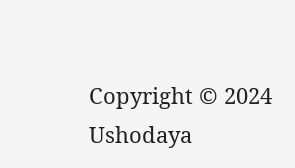Copyright © 2024 Ushodaya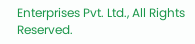Enterprises Pvt. Ltd., All Rights Reserved.